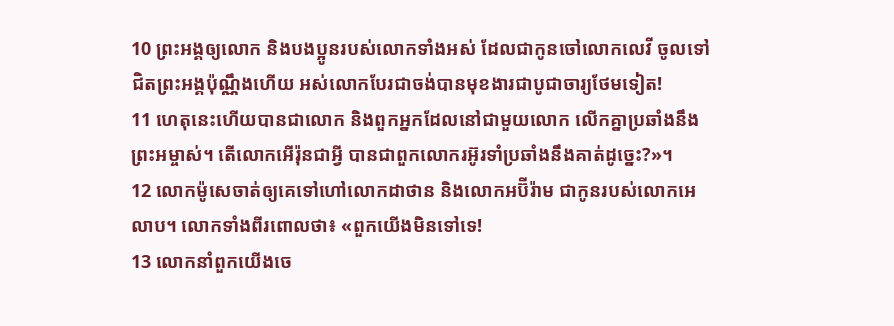10 ព្រះអង្គឲ្យលោក និងបងប្អូនរបស់លោកទាំងអស់ ដែលជាកូនចៅលោកលេវី ចូលទៅជិតព្រះអង្គប៉ុណ្ណឹងហើយ អស់លោកបែរជាចង់បានមុខងារជាបូជាចារ្យថែមទៀត!
11 ហេតុនេះហើយបានជាលោក និងពួកអ្នកដែលនៅជាមួយលោក លើកគ្នាប្រឆាំងនឹងព្រះអម្ចាស់។ តើលោកអើរ៉ុនជាអ្វី បានជាពួកលោករអ៊ូរទាំប្រឆាំងនឹងគាត់ដូច្នេះ?»។
12 លោកម៉ូសេចាត់ឲ្យគេទៅហៅលោកដាថាន និងលោកអប៊ីរ៉ាម ជាកូនរបស់លោកអេលាប។ លោកទាំងពីរពោលថា៖ «ពួកយើងមិនទៅទេ!
13 លោកនាំពួកយើងចេ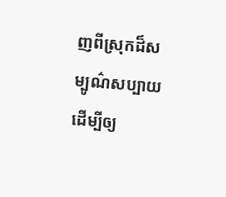ញពីស្រុកដ៏សម្បូណ៌សប្បាយ ដើម្បីឲ្យ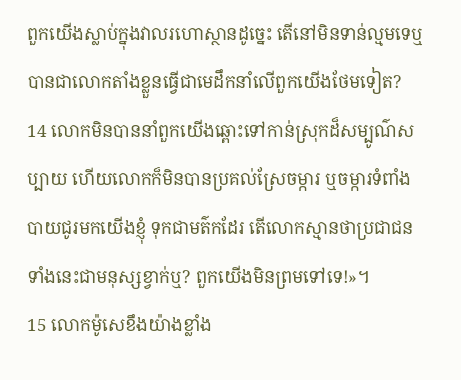ពួកយើងស្លាប់ក្នុងវាលរហោស្ថានដូច្នេះ តើនៅមិនទាន់ល្មមទេឬ បានជាលោកតាំងខ្លួនធ្វើជាមេដឹកនាំលើពួកយើងថែមទៀត?
14 លោកមិនបាននាំពួកយើងឆ្ពោះទៅកាន់ស្រុកដ៏សម្បូណ៌សប្បាយ ហើយលោកក៏មិនបានប្រគល់ស្រែចម្ការ ឬចម្ការទំពាំងបាយជូរមកយើងខ្ញុំ ទុកជាមត៌កដែរ តើលោកស្មានថាប្រជាជនទាំងនេះជាមនុស្សខ្វាក់ឬ? ពួកយើងមិនព្រមទៅទេ!»។
15 លោកម៉ូសេខឹងយ៉ាងខ្លាំង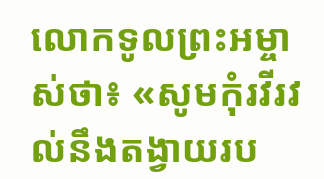លោកទូលព្រះអម្ចាស់ថា៖ «សូមកុំរវីរវល់នឹងតង្វាយរប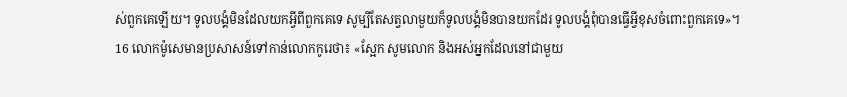ស់ពួកគេឡើយ។ ទូលបង្គំមិនដែលយកអ្វីពីពួកគេទេ សូម្បីតែសត្វលាមួយក៏ទូលបង្គំមិនបានយកដែរ ទូលបង្គំពុំបានធ្វើអ្វីខុសចំពោះពួកគេទេ»។
16 លោកម៉ូសេមានប្រសាសន៍ទៅកាន់លោកកូរេថា៖ «ស្អែក សូមលោក និងអស់អ្នកដែលនៅជាមួយ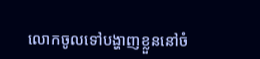លោកចូលទៅបង្ហាញខ្លួននៅចំ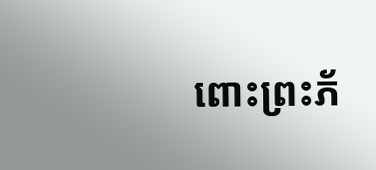ពោះព្រះភ័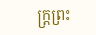ក្ត្រព្រះ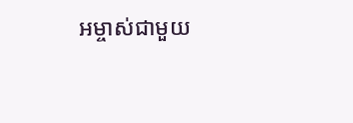អម្ចាស់ជាមួយ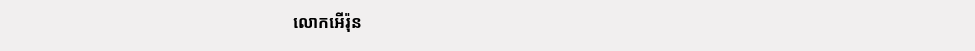លោកអើរ៉ុន